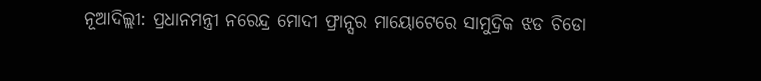ନୂଆଦିଲ୍ଲୀ: ପ୍ରଧାନମନ୍ତ୍ରୀ ନରେନ୍ଦ୍ର ମୋଦୀ ଫ୍ରାନ୍ସର ମାୟୋଟେରେ ସାମୁଦ୍ରିକ ଝଡ ଚିଡୋ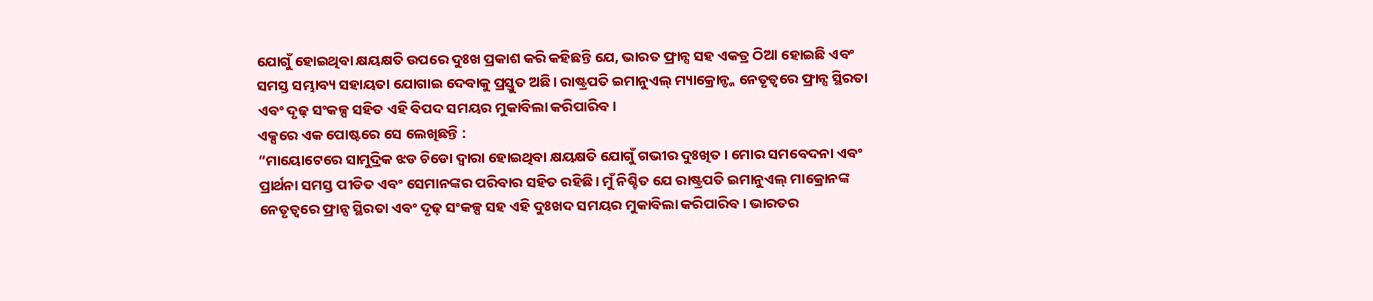ଯୋଗୁଁ ହୋଇଥିବା କ୍ଷୟକ୍ଷତି ଉପରେ ଦୁଃଖ ପ୍ରକାଶ କରି କହିଛନ୍ତି ଯେ, ଭାରତ ଫ୍ରାନ୍ସ ସହ ଏକତ୍ର ଠିଆ ହୋଇଛି ଏବଂ ସମସ୍ତ ସମ୍ଭାବ୍ୟ ସହାୟତା ଯୋଗାଇ ଦେବାକୁ ପ୍ରସ୍ତୁତ ଅଛି। ରାଷ୍ଟ୍ରପତି ଇମାନୁଏଲ୍ ମ୍ୟାକ୍ରୋନ୍ଙ୍କ ନେତୃତ୍ୱରେ ଫ୍ରାନ୍ସ ସ୍ଥିରତା ଏବଂ ଦୃଢ଼ ସଂକଳ୍ପ ସହିତ ଏହି ବିପଦ ସମୟର ମୁକାବିଲା କରିପାରିବ।
ଏକ୍ସରେ ଏକ ପୋଷ୍ଟରେ ସେ ଲେଖିଛନ୍ତି :
“ମାୟୋଟେରେ ସାମୁଦ୍ରିକ ଝଡ ଚିଡୋ ଦ୍ୱାରା ହୋଇଥିବା କ୍ଷୟକ୍ଷତି ଯୋଗୁଁ ଗଭୀର ଦୁଃଖିତ। ମୋର ସମବେଦନା ଏବଂ ପ୍ରାର୍ଥନା ସମସ୍ତ ପୀଡିତ ଏବଂ ସେମାନଙ୍କର ପରିବାର ସହିତ ରହିଛି। ମୁଁ ନିଶ୍ଚିତ ଯେ ରାଷ୍ଟ୍ରପତି ଇମାନୁଏଲ୍ ମାକ୍ରୋନଙ୍କ ନେତୃତ୍ୱରେ ଫ୍ରାନ୍ସ ସ୍ଥିରତା ଏବଂ ଦୃଢ଼ ସଂକଳ୍ପ ସହ ଏହି ଦୁଃଖଦ ସମୟର ମୁକାବିଲା କରିପାରିବ। ଭାରତର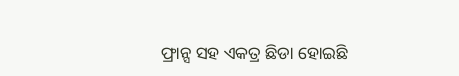ଫ୍ରାନ୍ସ ସହ ଏକତ୍ର ଛିଡା ହୋଇଛି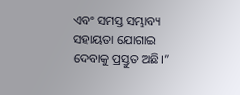ଏବଂ ସମସ୍ତ ସମ୍ଭାବ୍ୟ ସହାୟତା ଯୋଗାଇ ଦେବାକୁ ପ୍ରସ୍ତୁତ ଅଛି।”